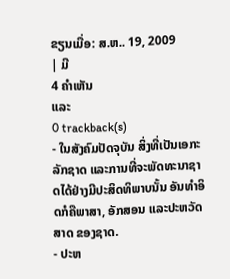ຂຽນເມື່ອ: ສ.ຫ.. 19, 2009
| ມີ
4 ຄຳເຫັນ
ແລະ
0 trackback(s)
- ໃນສັງຄົມປັດຈຸບັນ ສິ່ງທີ່ເປັນເອກະລັກຊາດ ແລະການທີ່ຈະພັດທະນາຊາດໄດ້ຢ່າງມີປະສິດທິພາບນັ້ນ ອັນທຳອິດກໍຄືພາສາ, ອັກສອນ ແລະປະຫວັດສາດ ຂອງຊາດ.
- ປະຫ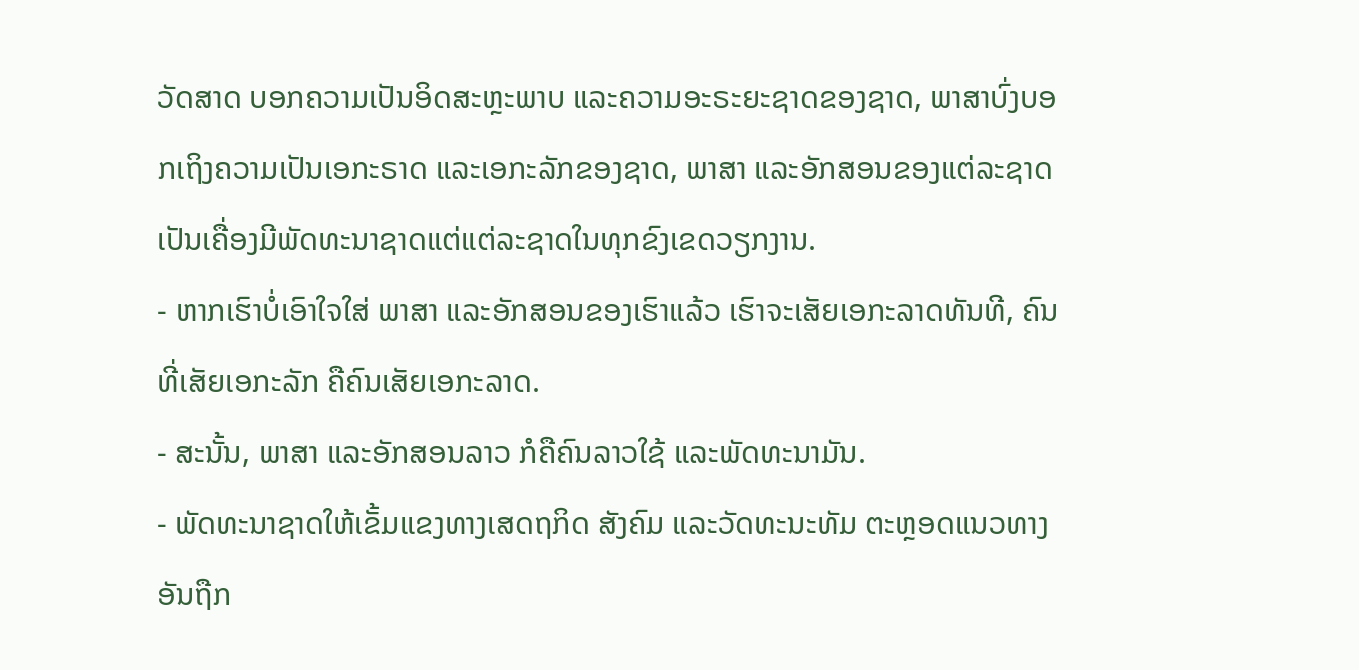ວັດສາດ ບອກຄວາມເປັນອິດສະຫຼະພາບ ແລະຄວາມອະຣະຍະຊາດຂອງຊາດ, ພາສາບົ່ງບອກເຖິງຄວາມເປັນເອກະຣາດ ແລະເອກະລັກຂອງຊາດ, ພາສາ ແລະອັກສອນຂອງແຕ່ລະຊາດ ເປັນເຄື່ອງມີພັດທະນາຊາດແຕ່ແຕ່ລະຊາດໃນທຸກຂົງເຂດວຽກງານ.
- ຫາກເຮົາບໍ່ເອົາໃຈໃສ່ ພາສາ ແລະອັກສອນຂອງເຮົາແລ້ວ ເຮົາຈະເສັຍເອກະລາດທັນທີ, ຄົນທີ່ເສັຍເອກະລັກ ຄືຄົນເສັຍເອກະລາດ.
- ສະນັ້ນ, ພາສາ ແລະອັກສອນລາວ ກໍຄືຄົນລາວໃຊ້ ແລະພັດທະນາມັນ.
- ພັດທະນາຊາດໃຫ້ເຂັ້ມແຂງທາງເສດຖກິດ ສັງຄົມ ແລະວັດທະນະທັມ ຕະຫຼອດແນວທາງອັນຖືກ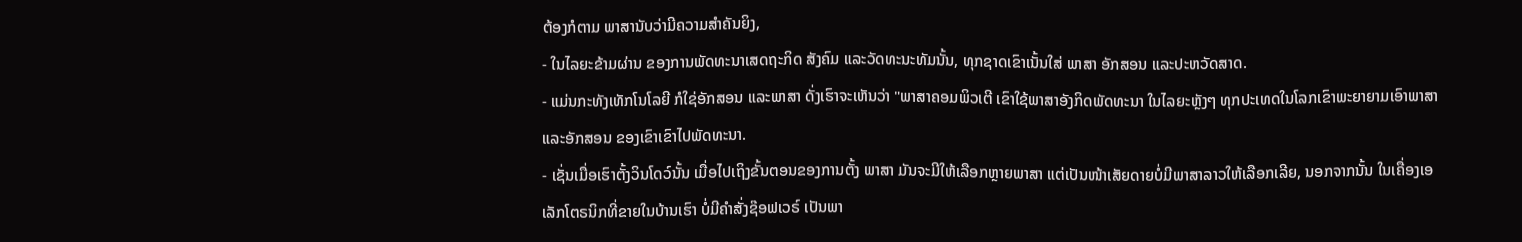ຕ້ອງກໍຕາມ ພາສານັບວ່າມີຄວາມສຳຄັນຍິງ,
- ໃນໄລຍະຂ້າມຜ່ານ ຂອງການພັດທະນາເສດຖະກິດ ສັງຄົມ ແລະວັດທະນະທັມນັ້ນ, ທຸກຊາດເຂົາເນັ້ນໃສ່ ພາສາ ອັກສອນ ແລະປະຫວັດສາດ.
- ແມ່ນກະທັງເທັກໂນໂລຍີ ກໍໃຊ່ອັກສອນ ແລະພາສາ ດັ່ງເຮົາຈະເຫັນວ່າ "ພາສາຄອມພິວເຕີ ເຂົາໃຊ້ພາສາອັງກິດພັດທະນາ ໃນໄລຍະຫຼັງໆ ທຸກປະເທດໃນໂລກເຂົາພະຍາຍາມເອົາພາສາ ແລະອັກສອນ ຂອງເຂົາເຂົາໄປພັດທະນາ.
- ເຊັ່ນເມື່ອເຮົາຕັ້ງວິນໂດວ໌ນັ້ນ ເມື່ອໄປເຖິງຂັ້ນຕອນຂອງການຕັ້ງ ພາສາ ມັນຈະມີໃຫ້ເລືອກຫຼາຍພາສາ ແຕ່ເປັນໜ້າເສັຍດາຍບໍ່ມີພາສາລາວໃຫ້ເລືອກເລີຍ, ນອກຈາກນັ້ນ ໃນເຄື່ອງເອເລັກໂຕຣນິກທີ່ຂາຍໃນບ້ານເຮົາ ບໍ່ມີຄຳສັ່ງຊ໊ອຟເວຣ໌ ເປັນພາ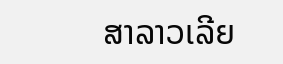ສາລາວເລີຍ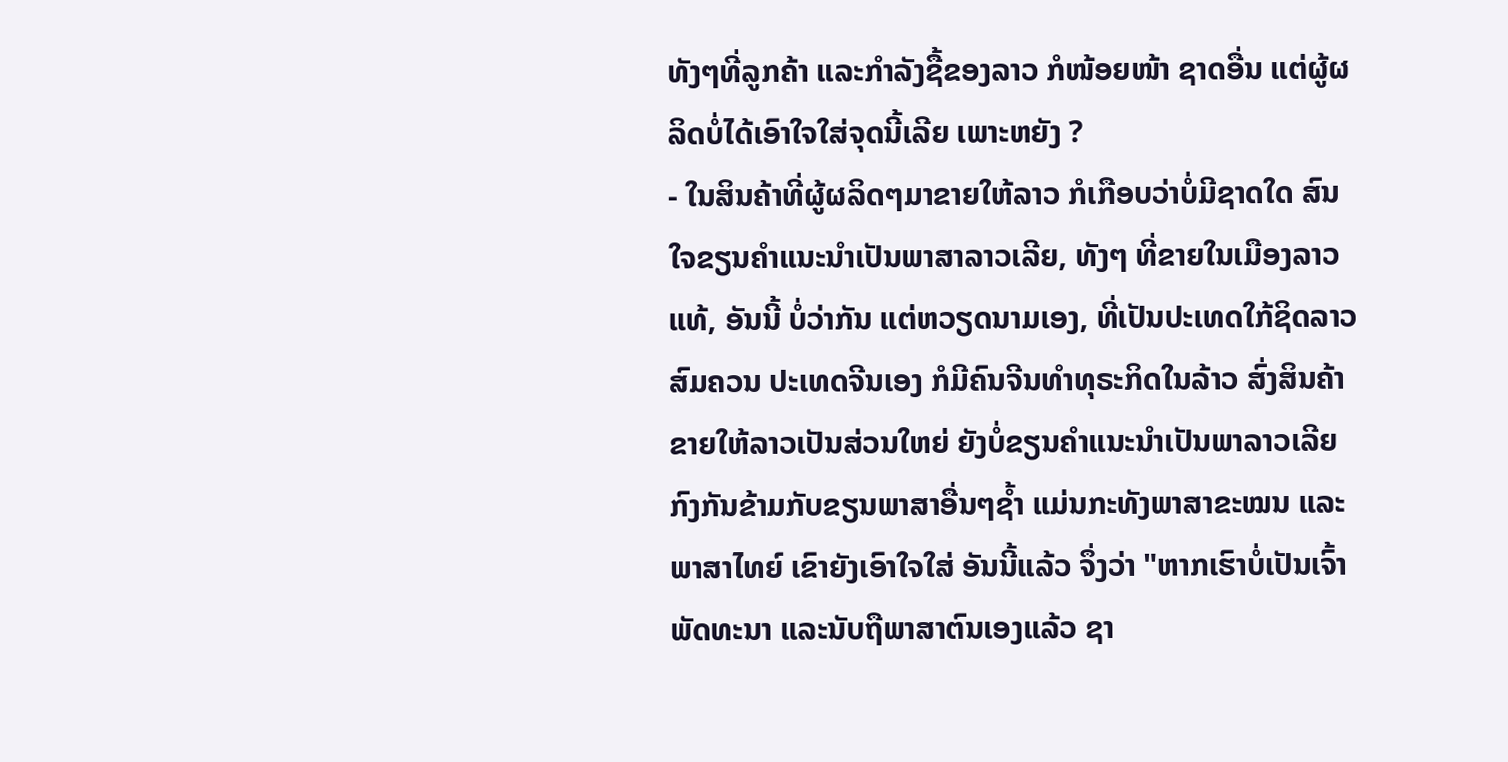ທັງໆທີ່ລູກຄ້າ ແລະກຳລັງຊື້ຂອງລາວ ກໍໜ້ອຍໜ້າ ຊາດອື່ນ ແຕ່ຜູ້ຜລິດບໍ່ໄດ້ເອົາໃຈໃສ່ຈຸດນີ້ເລີຍ ເພາະຫຍັງ ?
- ໃນສິນຄ້າທີ່ຜູ້ຜລິດໆມາຂາຍໃຫ້ລາວ ກໍເກືອບວ່າບໍ່ມີຊາດໃດ ສົນໃຈຂຽນຄຳແນະນຳເປັນພາສາລາວເລີຍ, ທັງໆ ທີ່ຂາຍໃນເມືອງລາວແທ້, ອັນນີ້ ບໍ່ວ່າກັນ ແຕ່ຫວຽດນາມເອງ, ທີ່ເປັນປະເທດໃກ້ຊິດລາວສົມຄວນ ປະເທດຈີນເອງ ກໍມີຄົນຈີນທຳທຸຣະກິດໃນລ້າວ ສົ່ງສິນຄ້າຂາຍໃຫ້ລາວເປັນສ່ວນໃຫຍ່ ຍັງບໍ່ຂຽນຄຳແນະນຳເປັນພາລາວເລີຍ ກົງກັນຂ້າມກັບຂຽນພາສາອື່ນໆຊ້ຳ ແມ່ນກະທັງພາສາຂະໝນ ແລະພາສາໄທຍ໌ ເຂົາຍັງເອົາໃຈໃສ່ ອັນນີ້ແລ້ວ ຈຶ່ງວ່າ "ຫາກເຮົາບໍ່ເປັນເຈົ້າພັດທະນາ ແລະນັບຖືພາສາຕົນເອງແລ້ວ ຊາ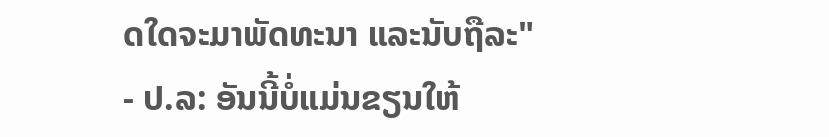ດໃດຈະມາພັດທະນາ ແລະນັບຖືລະ"
- ປ.ລ: ອັນນີ້ບໍ່ແມ່ນຂຽນໃຫ້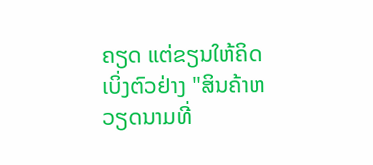ຄຽດ ແຕ່ຂຽນໃຫ້ຄິດ
ເບິ່ງຕົວຢ່າງ "ສິນຄ້າຫວຽດນາມທີ່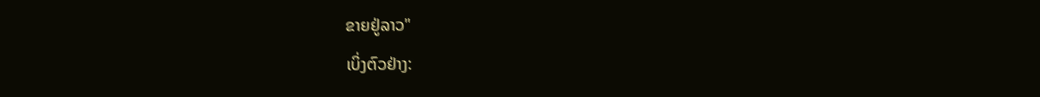ຂາຍຢູ່ລາວ"
ເບິ່ງຕົວຢ່າງ: